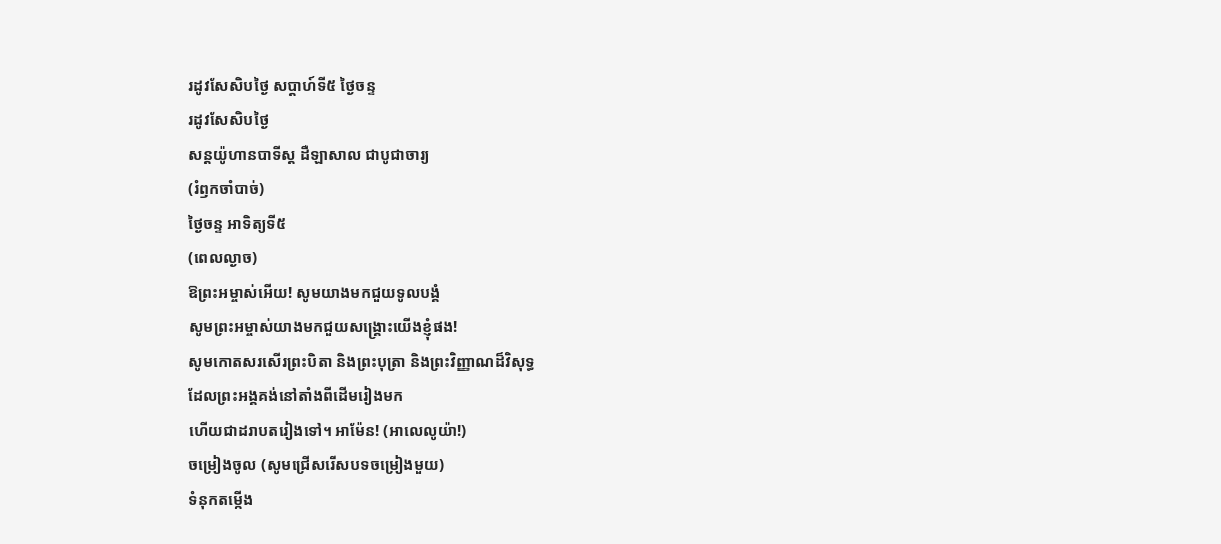រដូវសែសិបថ្ងៃ សប្តាហ៍ទី៥ ថ្ងៃចន្ទ
រដូវសែសិបថ្ងៃ
សន្តយ៉ូហានបាទីស្ត ដឺឡាសាល ជាបូជាចារ្យ
(រំឭកចាំបាច់)
ថ្ងៃចន្ទ អាទិត្យទី៥
(ពេលល្ងាច)
ឱព្រះអម្ចាស់អើយ! សូមយាងមកជួយទូលបង្គំ
សូមព្រះអម្ចាស់យាងមកជួយសង្គ្រោះយើងខ្ញុំផង!
សូមកោតសរសើរព្រះបិតា និងព្រះបុត្រា និងព្រះវិញ្ញាណដ៏វិសុទ្ធ
ដែលព្រះអង្គគង់នៅតាំងពីដើមរៀងមក
ហើយជាដរាបតរៀងទៅ។ អាម៉ែន! (អាលេលូយ៉ា!)
ចម្រៀងចូល (សូមជ្រើសរើសបទចម្រៀងមួយ)
ទំនុកតម្កើង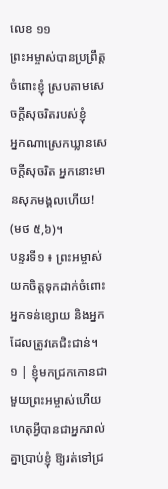លេខ ១១
ព្រះអម្ចាស់បានប្រព្រឹត្តចំពោះខ្ញុំ ស្របតាមសេចក្ដីសុចរិតរបស់ខ្ញុំ
អ្នកណាស្រេកឃ្លានសេចក្ដីសុចរិត អ្នកនោះមានសុភមង្គលហើយ! (មថ ៥,៦)។
បន្ទរទី១ ៖ ព្រះអម្ចាស់យកចិត្តទុកដាក់ចំពោះអ្នកទន់ខ្សោយ និងអ្នកដែលត្រូវគេជិះជាន់។
១ | ខ្ញុំមកជ្រកកោនជាមួយព្រះអម្ចាស់ហើយ ហេតុអ្វីបានជាអ្នករាល់គ្នាប្រាប់ខ្ញុំ ឱ្យរត់ទៅជ្រ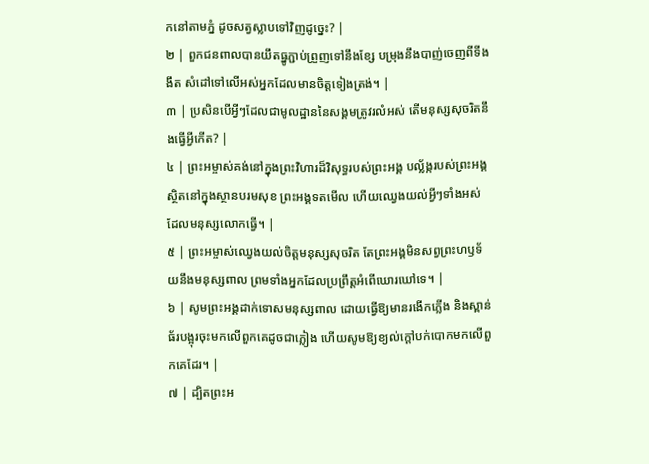កនៅតាមភ្នំ ដូចសត្វស្លាបទៅវិញដូច្នេះ? |
២ | ពួកជនពាលបានយឹតធ្នូភ្ជាប់ព្រួញទៅនឹងខ្សែ បម្រុងនឹងបាញ់ចេញពីទីងងឹត សំដៅទៅលើអស់អ្នកដែលមានចិត្តទៀងត្រង់។ |
៣ | ប្រសិនបើអ្វីៗដែលជាមូលដ្ឋាននៃសង្គមត្រូវរលំអស់ តើមនុស្សសុចរិតនឹងធ្វើអ្វីកើត? |
៤ | ព្រះអម្ចាស់គង់នៅក្នុងព្រះវិហារដ៏វិសុទ្ធរបស់ព្រះអង្គ បល្ល័ង្ករបស់ព្រះអង្គស្ថិតនៅក្នុងស្ថានបរមសុខ ព្រះអង្គទតមើល ហើយឈ្វេងយល់អ្វីៗទាំងអស់ដែលមនុស្សលោកធ្វើ។ |
៥ | ព្រះអម្ចាស់ឈ្វេងយល់ចិត្តមនុស្សសុចរិត តែព្រះអង្គមិនសព្វព្រះហឫទ័យនឹងមនុស្សពាល ព្រមទាំងអ្នកដែលប្រព្រឹត្តអំពើឃោរឃៅទេ។ |
៦ | សូមព្រះអង្គដាក់ទោសមនុស្សពាល ដោយធ្វើឱ្យមានរងើកភ្លើង និងស្ពាន់ធ័របង្អុរចុះមកលើពួកគេដូចជាភ្លៀង ហើយសូមឱ្យខ្យល់ក្ដៅបក់បោកមកលើពួកគេដែរ។ |
៧ | ដ្បិតព្រះអ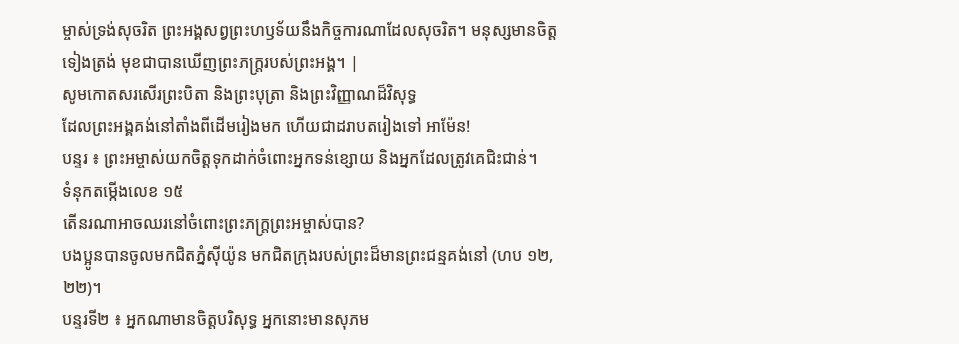ម្ចាស់ទ្រង់សុចរិត ព្រះអង្គសព្វព្រះហឫទ័យនឹងកិច្ចការណាដែលសុចរិត។ មនុស្សមានចិត្តទៀងត្រង់ មុខជាបានឃើញព្រះភក្ត្ររបស់ព្រះអង្គ។ |
សូមកោតសរសើរព្រះបិតា និងព្រះបុត្រា និងព្រះវិញ្ញាណដ៏វិសុទ្ធ
ដែលព្រះអង្គគង់នៅតាំងពីដើមរៀងមក ហើយជាដរាបតរៀងទៅ អាម៉ែន!
បន្ទរ ៖ ព្រះអម្ចាស់យកចិត្តទុកដាក់ចំពោះអ្នកទន់ខ្សោយ និងអ្នកដែលត្រូវគេជិះជាន់។
ទំនុកតម្កើងលេខ ១៥
តើនរណាអាចឈរនៅចំពោះព្រះភក្រ្តព្រះអម្ចាស់បាន?
បងប្អូនបានចូលមកជិតភ្នំស៊ីយ៉ូន មកជិតក្រុងរបស់ព្រះដ៏មានព្រះជន្មគង់នៅ (ហប ១២,២២)។
បន្ទរទី២ ៖ អ្នកណាមានចិត្តបរិសុទ្ធ អ្នកនោះមានសុភម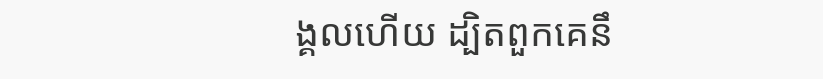ង្គលហើយ ដ្បិតពួកគេនឹ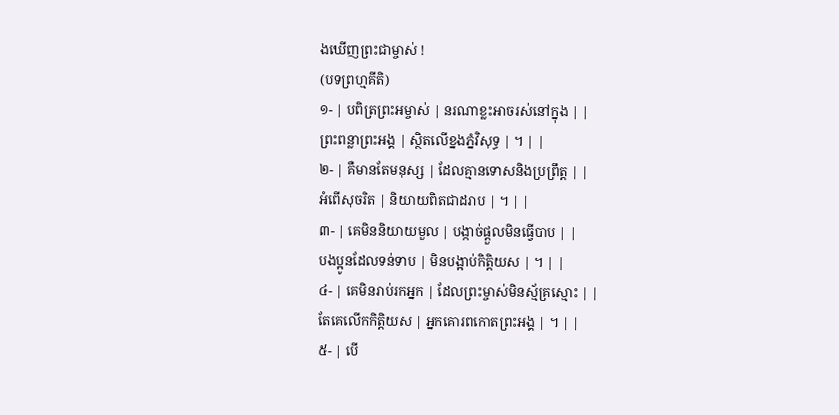ងឃើញព្រះជាម្ចាស់ !
(បទព្រហ្មគីតិ)
១- | បពិត្រព្រះអម្ចាស់ | នរណាខ្លះអាចរស់នៅក្នុង | |
ព្រះពន្លាព្រះអង្គ | ស្ថិតលើខ្នងភ្នំវិសុទ្ធ | ។ | |
២- | គឺមានតែមនុស្ស | ដែលគ្មានទោសនិងប្រព្រឹត្ត | |
អំពើសុចរិត | និយាយពិតជាដរាប | ។ | |
៣- | គេមិននិយាយមួល | បង្កាច់ផ្តួលមិនធ្វើបាប | |
បងប្អូនដែលទន់ទាប | មិនបង្អាប់កិត្តិយស | ។ | |
៤- | គេមិនរាប់រកអ្នក | ដែលព្រះម្ចាស់មិនស្ម័គ្រស្មោះ | |
តែគេលើកកិត្តិយស | អ្នកគោរពកោតព្រះអង្គ | ។ | |
៥- | បើ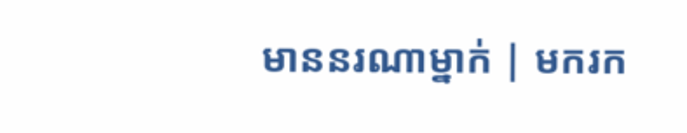មាននរណាម្នាក់ | មករក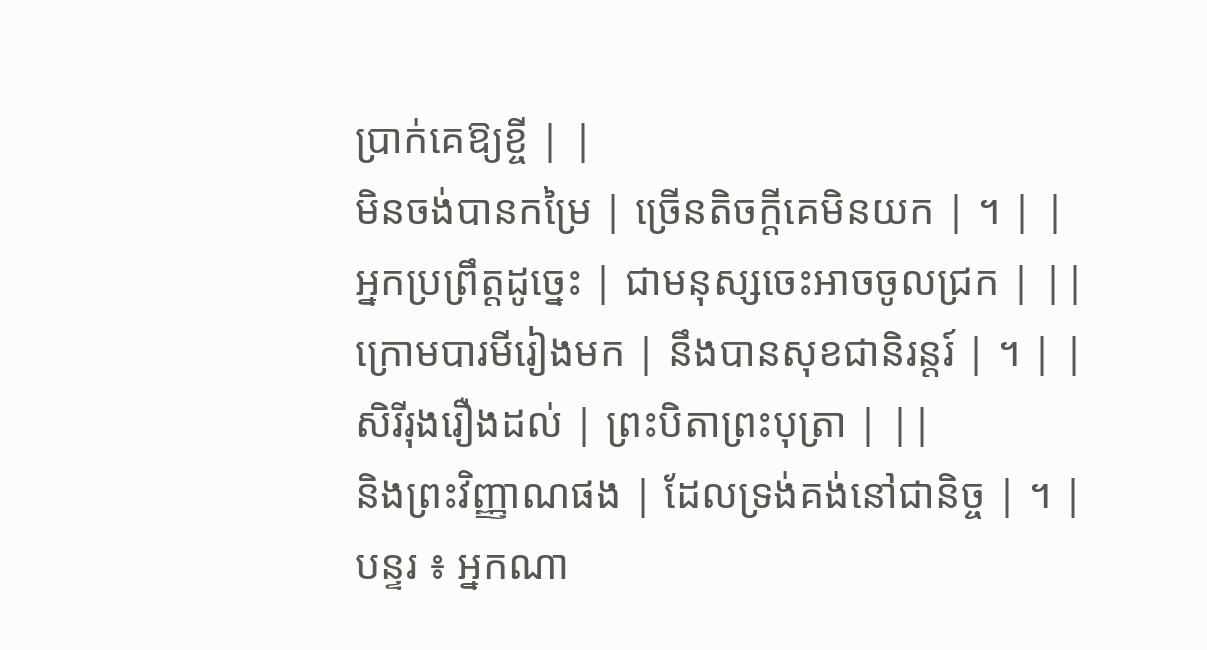ប្រាក់គេឱ្យខ្ចី | |
មិនចង់បានកម្រៃ | ច្រើនតិចក្តីគេមិនយក | ។ | |
អ្នកប្រព្រឹត្តដូច្នេះ | ជាមនុស្សចេះអាចចូលជ្រក | ||
ក្រោមបារមីរៀងមក | នឹងបានសុខជានិរន្តរ៍ | ។ | |
សិរីរុងរឿងដល់ | ព្រះបិតាព្រះបុត្រា | ||
និងព្រះវិញ្ញាណផង | ដែលទ្រង់គង់នៅជានិច្ច | ។ |
បន្ទរ ៖ អ្នកណា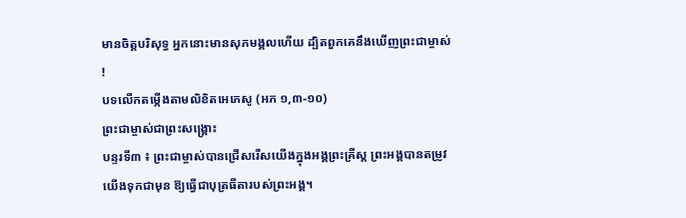មានចិត្តបរិសុទ្ធ អ្នកនោះមានសុភមង្គលហើយ ដ្បិតពួកគេនឹងឃើញព្រះជាម្ចាស់ !
បទលើកតម្កើងតាមលិខិតអេភេសូ (អភ ១,៣-១០)
ព្រះជាម្ចាស់ជាព្រះសង្រ្គោះ
បន្ទរទី៣ ៖ ព្រះជាម្ចាស់បានជ្រើសរើសយើងក្នុងអង្គព្រះគ្រីស្ត ព្រះអង្គបានតម្រូវយើងទុកជាមុន ឱ្យធ្វើជាបុត្រធីតារបស់ព្រះអង្គ។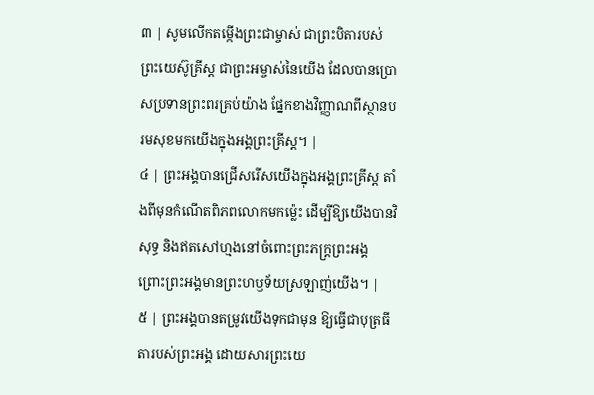៣ | សូមលើកតម្កើងព្រះជាម្ចាស់ ជាព្រះបិតារបស់ព្រះយេស៊ូគ្រីស្ត ជាព្រះអម្ចាស់នៃយើង ដែលបានប្រោសប្រទានព្រះពរគ្រប់យ៉ាង ផ្នែកខាងវិញ្ញាណពីស្ថានបរមសុខមកយើងក្នុងអង្គព្រះគ្រីស្ត។ |
៤ | ព្រះអង្គបានជ្រើសរើសយើងក្នុងអង្គព្រះគ្រីស្ត តាំងពីមុនកំណើតពិភពលោកមកម៉្លេះ ដើម្បីឱ្យយើងបានវិសុទ្ធ និងឥតសៅហ្មងនៅចំពោះព្រះភក្ត្រព្រះអង្គ ព្រោះព្រះអង្គមានព្រះហឫទ័យស្រឡាញ់យើង។ |
៥ | ព្រះអង្គបានតម្រូវយើងទុកជាមុន ឱ្យធ្វើជាបុត្រធីតារបស់ព្រះអង្គ ដោយសារព្រះយេ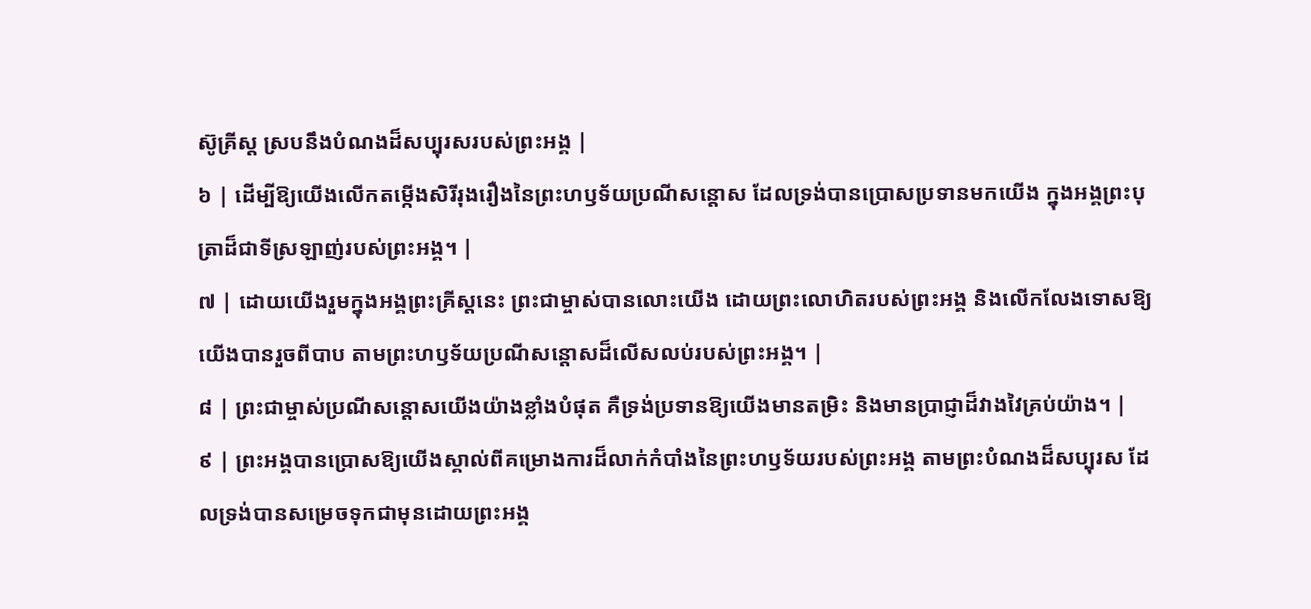ស៊ូគ្រីស្ត ស្របនឹងបំណងដ៏សប្បុរសរបស់ព្រះអង្គ |
៦ | ដើម្បីឱ្យយើងលើកតម្កើងសិរីរុងរឿងនៃព្រះហឫទ័យប្រណីសន្តោស ដែលទ្រង់បានប្រោសប្រទានមកយើង ក្នុងអង្គព្រះបុត្រាដ៏ជាទីស្រឡាញ់របស់ព្រះអង្គ។ |
៧ | ដោយយើងរួមក្នុងអង្គព្រះគ្រីស្តនេះ ព្រះជាម្ចាស់បានលោះយើង ដោយព្រះលោហិតរបស់ព្រះអង្គ និងលើកលែងទោសឱ្យយើងបានរួចពីបាប តាមព្រះហឫទ័យប្រណីសន្តោសដ៏លើសលប់របស់ព្រះអង្គ។ |
៨ | ព្រះជាម្ចាស់ប្រណីសន្តោសយើងយ៉ាងខ្លាំងបំផុត គឺទ្រង់ប្រទានឱ្យយើងមានតម្រិះ និងមានប្រាជ្ញាដ៏វាងវៃគ្រប់យ៉ាង។ |
៩ | ព្រះអង្គបានប្រោសឱ្យយើងស្គាល់ពីគម្រោងការដ៏លាក់កំបាំងនៃព្រះហឫទ័យរបស់ព្រះអង្គ តាមព្រះបំណងដ៏សប្បុរស ដែលទ្រង់បានសម្រេចទុកជាមុនដោយព្រះអង្គ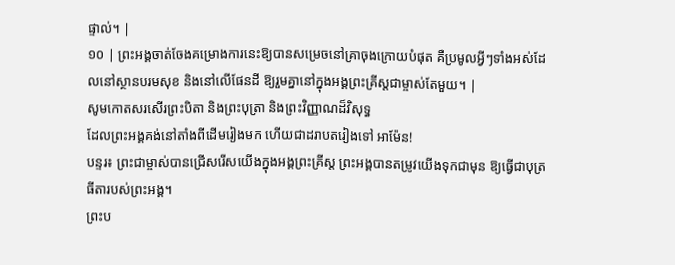ផ្ទាល់។ |
១០ | ព្រះអង្គចាត់ចែងគម្រោងការនេះឱ្យបានសម្រេចនៅគ្រាចុងក្រោយបំផុត គឺប្រមូលអ្វីៗទាំងអស់ដែលនៅស្ថានបរមសុខ និងនៅលើផែនដី ឱ្យរួមគ្នានៅក្នុងអង្គព្រះគ្រីស្តជាម្ចាស់តែមួយ។ |
សូមកោតសរសើរព្រះបិតា និងព្រះបុត្រា និងព្រះវិញ្ញាណដ៏វិសុទ្ធ
ដែលព្រះអង្គគង់នៅតាំងពីដើមរៀងមក ហើយជាដរាបតរៀងទៅ អាម៉ែន!
បន្ទរ៖ ព្រះជាម្ចាស់បានជ្រើសរើសយើងក្នុងអង្គព្រះគ្រីស្ត ព្រះអង្គបានតម្រូវយើងទុកជាមុន ឱ្យធ្វើជាបុត្រធីតារបស់ព្រះអង្គ។
ព្រះប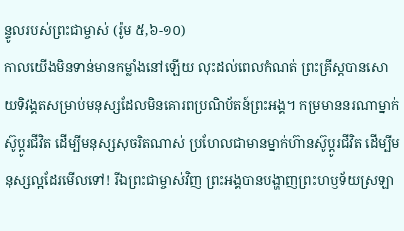ន្ទូលរបស់ព្រះជាម្ចាស់ (រ៉ូម ៥,៦-១០)
កាលយើងមិនទាន់មានកម្លាំងនៅឡើយ លុះដល់ពេលកំណត់ ព្រះគ្រីស្ដបានសោយទិវង្គតសម្រាប់មនុស្សដែលមិនគោរពប្រណិប័តន៍ព្រះអង្គ។ កម្រមាននរណាម្នាក់ស៊ូប្ដូរជីវិត ដើម្បីមនុស្សសុចរិតណាស់ ប្រហែលជាមានម្នាក់ហ៊ានស៊ូប្ដូរជីវិត ដើម្បីមនុស្សល្អដែរមើលទៅ! រីឯព្រះជាម្ចាស់វិញ ព្រះអង្គបានបង្ហាញព្រះហឫទ័យស្រឡា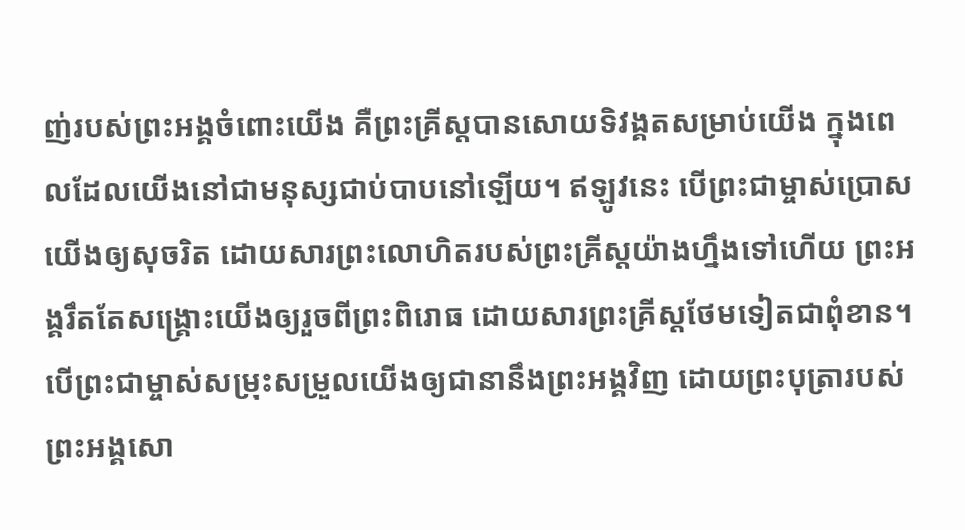ញ់របស់ព្រះអង្គចំពោះយើង គឺព្រះគ្រីស្ដបានសោយទិវង្គតសម្រាប់យើង ក្នុងពេលដែលយើងនៅជាមនុស្សជាប់បាបនៅឡើយ។ ឥឡូវនេះ បើព្រះជាម្ចាស់ប្រោសយើងឲ្យសុចរិត ដោយសារព្រះលោហិតរបស់ព្រះគ្រីស្ដយ៉ាងហ្នឹងទៅហើយ ព្រះអង្គរឹតតែសង្គ្រោះយើងឲ្យរួចពីព្រះពិរោធ ដោយសារព្រះគ្រីស្ដថែមទៀតជាពុំខាន។ បើព្រះជាម្ចាស់សម្រុះសម្រួលយើងឲ្យជានានឹងព្រះអង្គវិញ ដោយព្រះបុត្រារបស់ព្រះអង្គសោ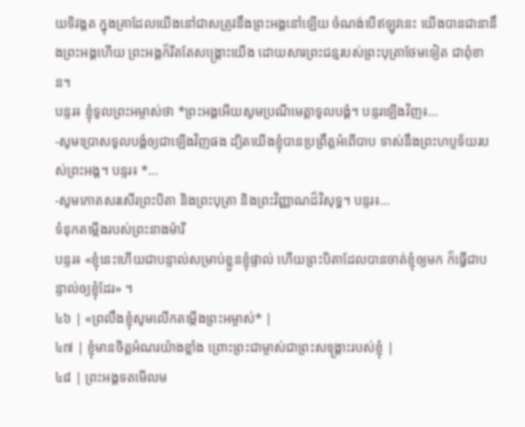យទិវង្គត ក្នុងគ្រាដែលយើងនៅជាសត្រូវនឹងព្រះអង្គនៅឡើយ ចំណង់បើឥឡូវនេះ យើងបានជានានឹងព្រះអង្គហើយ ព្រះអង្គក៏រឹតតែសង្គ្រោះយើង ដោយសារព្រះជន្មរបស់ព្រះបុត្រាថែមទៀត ជាពុំខាន។
បន្ទរ៖ ខ្ញុំទូលព្រះអម្ចាស់ថា *ព្រះអង្គអើយសូមប្រណីមេត្តាទូលបង្គំ។ បន្ទរឡើងវិញ៖…
-សូមប្រោសទូលបង្គំឲ្យជាឡើងវិញផង ដ្បិតយើងខ្ញុំបានប្រព្រឹត្តអំពើបាប ទាស់នឹងព្រះហប្ញទ័យរបស់ព្រះអង្គ។ បន្ទរ៖ *…
-សូមកោតសរសើរព្រះបិតា និងព្រះបុត្រា និងព្រះវិញ្ញាណដ៏វិសុទ្ធ។ បន្ទរ៖…
ទំនុកតម្កើងរបស់ព្រះនាងម៉ារី
បន្ទរ៖ «ខ្ញុំនេះហើយជាបន្ទាល់សម្រាប់ខ្លួនខ្ញុំផ្ទាល់ ហើយព្រះបិតាដែលបានចាត់ខ្ញុំឲ្យមក ក៏ធ្វើជាបន្ទាល់ឲ្យខ្ញុំដែរ» ។
៤៦ | «ព្រលឹងខ្ញុំសូមលើកតម្កើងព្រះអម្ចាស់* |
៤៧ | ខ្ញុំមានចិត្តអំណរយ៉ាងខ្លាំង ព្រោះព្រះជាម្ចាស់ជាព្រះសង្គ្រោះរបស់ខ្ញុំ |
៤៨ | ព្រះអង្គទតមើលម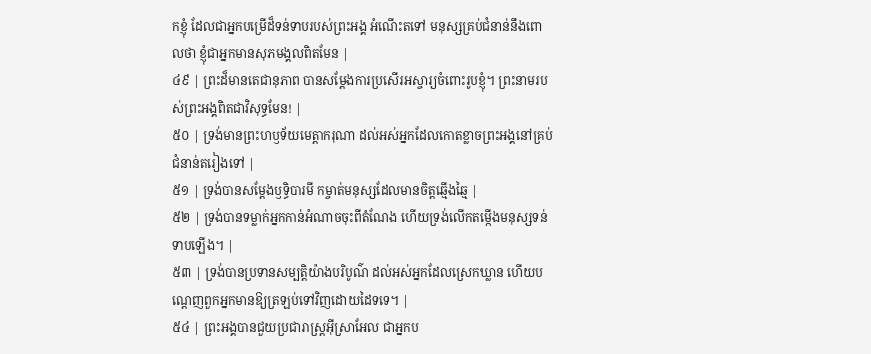កខ្ញុំ ដែលជាអ្នកបម្រើដ៏ទន់ទាបរបស់ព្រះអង្គ អំណើះតទៅ មនុស្សគ្រប់ជំនាន់នឹងពោលថា ខ្ញុំជាអ្នកមានសុភមង្គលពិតមែន |
៤៩ | ព្រះដ៏មានតេជានុភាព បានសម្ដែងការប្រសើរអស្ចារ្យចំពោះរូបខ្ញុំ។ ព្រះនាមរបស់ព្រះអង្គពិតជាវិសុទ្ធមែន! |
៥០ | ទ្រង់មានព្រះហឫទ័យមេត្តាករុណា ដល់អស់អ្នកដែលកោតខ្លាចព្រះអង្គនៅគ្រប់ជំនាន់តរៀងទៅ |
៥១ | ទ្រង់បានសម្ដែងឫទ្ធិបារមី កម្ចាត់មនុស្សដែលមានចិត្តឆ្មើងឆ្មៃ |
៥២ | ទ្រង់បានទម្លាក់អ្នកកាន់អំណាចចុះពីតំណែង ហើយទ្រង់លើកតម្កើងមនុស្សទន់ទាបឡើង។ |
៥៣ | ទ្រង់បានប្រទានសម្បត្តិយ៉ាងបរិបូណ៌ ដល់អស់អ្នកដែលស្រេកឃ្លាន ហើយបណ្តេញពួកអ្នកមានឱ្យត្រឡប់ទៅវិញដោយដៃទទេ។ |
៥៤ | ព្រះអង្គបានជួយប្រជារាស្ត្រអ៊ីស្រាអែល ជាអ្នកប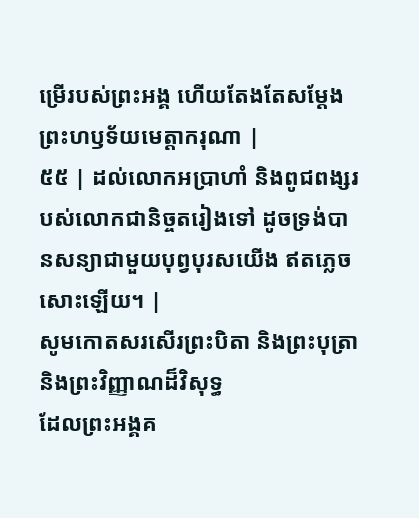ម្រើរបស់ព្រះអង្គ ហើយតែងតែសម្ដែងព្រះហឫទ័យមេត្តាករុណា |
៥៥ | ដល់លោកអប្រាហាំ និងពូជពង្សរបស់លោកជានិច្ចតរៀងទៅ ដូចទ្រង់បានសន្យាជាមួយបុព្វបុរសយើង ឥតភ្លេចសោះឡើយ។ |
សូមកោតសរសើរព្រះបិតា និងព្រះបុត្រា និងព្រះវិញ្ញាណដ៏វិសុទ្ធ
ដែលព្រះអង្គគ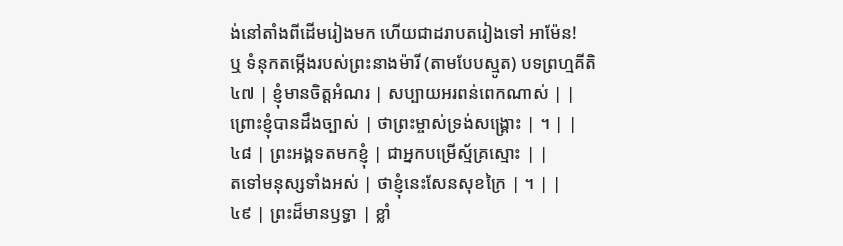ង់នៅតាំងពីដើមរៀងមក ហើយជាដរាបតរៀងទៅ អាម៉ែន!
ឬ ទំនុកតម្កើងរបស់ព្រះនាងម៉ារី (តាមបែបស្មូត) បទព្រហ្មគីតិ
៤៧ | ខ្ញុំមានចិត្តអំណរ | សប្បាយអរពន់ពេកណាស់ | |
ព្រោះខ្ញុំបានដឹងច្បាស់ | ថាព្រះម្ចាស់ទ្រង់សង្គ្រោះ | ។ | |
៤៨ | ព្រះអង្គទតមកខ្ញុំ | ជាអ្នកបម្រើស្ម័គ្រស្មោះ | |
តទៅមនុស្សទាំងអស់ | ថាខ្ញុំនេះសែនសុខក្រៃ | ។ | |
៤៩ | ព្រះដ៏មានឫទ្ធា | ខ្លាំ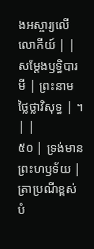ងអស្ចារ្យលើលោកីយ៍ | |
សម្ដែងឫទ្ធិបារមី | ព្រះនាមថ្លៃថ្លាវិសុទ្ធ | ។ | |
៥០ | ទ្រង់មានព្រះហឫទ័យ | ត្រាប្រណីខ្ពស់បំ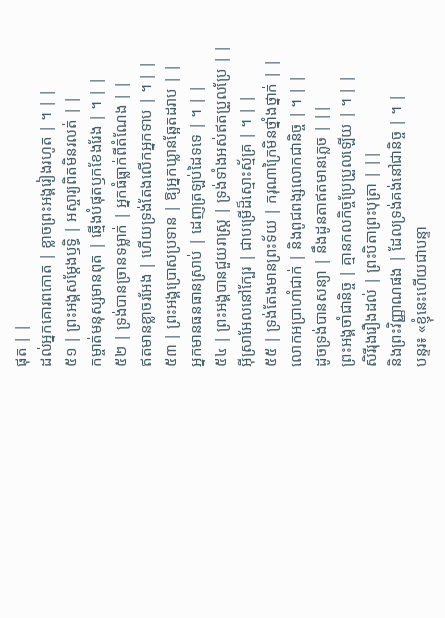ផុត | |
ដល់អ្នកគោរពកោត | ខ្លាចព្រះអង្គរៀងរហូត | ។ | |
៥១ | ព្រះអង្គសម្ដែងឫទ្ធិ | អស្ចារ្យពិតមិនរលត់ | |
កម្ចាត់មនុស្សមានពុត | ឆ្មើងបំផុតឫកខែងរែង | ។ | |
៥២ | ទ្រង់បានច្រានទម្លាក់ | អ្នកធំធ្លាក់ពីតំណែង | |
ឥតមានខ្លាចរអែង | ហើយទ្រង់តែងលើកអ្នកទាប | ។ | |
៥៣ | ព្រះអង្គប្រោសប្រទាន | ឱ្យអ្នកឃ្លានឆ្អែតដរាប | |
អ្នកមានធនធានស្រាប់ | ដេញត្រឡប់ដៃទទេ | ។ | |
៥៤ | ព្រះអង្គបានជួយរាស្ត្រ | ទ្រង់ទាំងអស់ឥតប្រួលប្រែ | |
អ៊ីស្រាអែលនៅក្បែរ | ជាបម្រើដ៏ស្មោះស្ម័គ្រ | ។ | |
៥៥ | ទ្រង់តែងមានព្រះទ័យ | ករុណាក្រៃមិនថ្នាំងថ្នាក់ | |
លោកអប្រាហាំជាក់ | និងពូជពង្សលោកជានិច្ច | ។ | |
ដូចទ្រង់បានសន្យា | នឹងដូនតាឥតមានភ្លេច | ||
ព្រះអង្គចាំជានិច្ច | គ្មានកលកិច្ចប្រែប្រួលឡើយ | ។ | |
សិរីរុងរឿងដល់ | ព្រះបិតាព្រះបុត្រា | ||
និងព្រះវិញ្ញាណផង | ដែលទ្រង់គង់នៅជានិច្ច | ។ |
បន្ទរ៖ «ខ្ញុំនេះហើយជាបន្ទា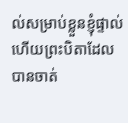ល់សម្រាប់ខ្លួនខ្ញុំផ្ទាល់ ហើយព្រះបិតាដែលបានចាត់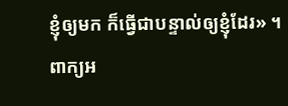ខ្ញុំឲ្យមក ក៏ធ្វើជាបន្ទាល់ឲ្យខ្ញុំដែរ» ។
ពាក្យអ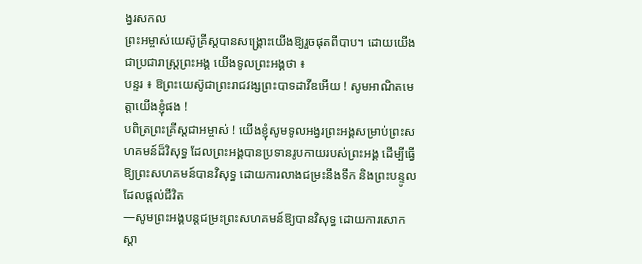ង្វរសកល
ព្រះអម្ចាស់យេស៊ូគ្រីស្តបានសង្រ្គោះយើងឱ្យរួចផុតពីបាប។ ដោយយើងជាប្រជារាស្រ្តព្រះអង្គ យើងទូលព្រះអង្គថា ៖
បន្ទរ ៖ ឱព្រះយេស៊ូជាព្រះរាជវង្សព្រះបាទដាវីឌអើយ ! សូមអាណិតមេត្តាយើងខ្ញុំផង !
បពិត្រព្រះគ្រីស្តជាអម្ចាស់ ! យើងខ្ញុំសូមទូលអង្វរព្រះអង្គសម្រាប់ព្រះសហគមន៍ដ៏វិសុទ្ធ ដែលព្រះអង្គបានប្រទានរូបកាយរបស់ព្រះអង្គ ដើម្បីធ្វើឱ្យព្រះសហគមន៍បានវិសុទ្ធ ដោយការលាងជម្រះនឹងទឹក និងព្រះបន្ទូលដែលផ្តល់ជីវិត
—សូមព្រះអង្គបន្តជម្រះព្រះសហគមន៍ឱ្យបានវិសុទ្ធ ដោយការសោកស្តា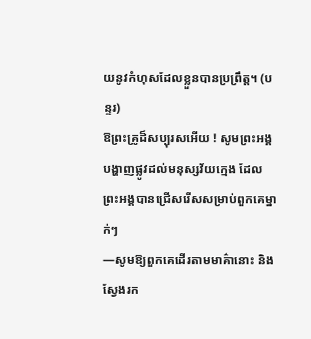យនូវកំហុសដែលខ្លួនបានប្រព្រឹត្ត។ (បន្ទរ)
ឱព្រះគ្រូដ៏សប្បុរសអើយ ! សូមព្រះអង្គបង្ហាញផ្លូវដល់មនុស្សវ័យក្មេង ដែលព្រះអង្គបានជ្រើសរើសសម្រាប់ពួកគេម្នាក់ៗ
—សូមឱ្យពួកគេដើរតាមមាគ៌ានោះ និងស្វែងរក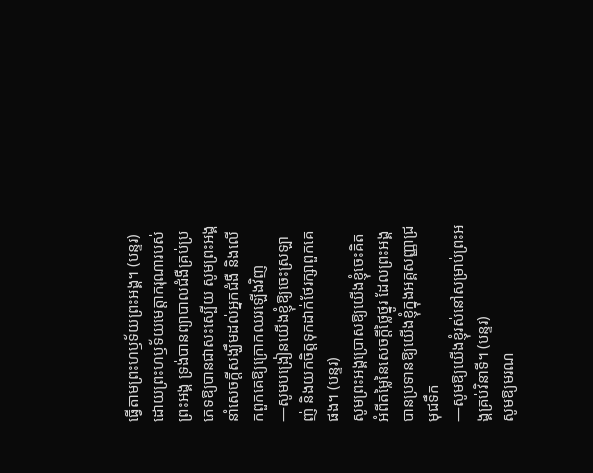ធ្វើតាមព្រះហឫទ័យព្រះអង្គ។ (បន្ទរ)
ដោយព្រះហឫទ័យមេត្តាករុណារបស់ព្រះអង្គ ទ្រង់បានព្យាបាលជំងឺគ្រប់ប្រភេទឱ្យបានជាសះស្បើយ សូមព្រះអង្គនាំសេចក្តីសង្ឃឹមដល់អ្នកជំងឺ និងលើកពួកគេឱ្យក្រោកឈរឡើងវិញ
—សូមបង្រៀនយើងខ្ញុំឱ្យចេះស្រឡាញ់ និងយកចិត្តទុកដាក់ថែរក្សាពួកគេផង។ (បន្ទរ)
សូមព្រះអង្គប្រោសឱ្យយើងខ្ញុំចេះគិតអំពីតម្លៃនៃសេចក្តីថ្លៃថ្នូរ ដែលព្រះអង្គបានប្រទានឱ្យយើងខ្ញុំក្នុងអគ្គសញ្ញាជ្រមុជទឹក
—សូមឱ្យយើងខ្ញុំរស់នៅសម្រាប់ព្រះអង្គគ្រប់វិនាទី។ (បន្ទរ)
សូមឱ្យមរណ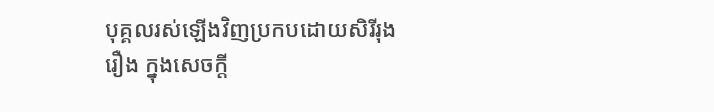បុគ្គលរស់ឡើងវិញប្រកបដោយសិរីរុងរឿង ក្នុងសេចក្តី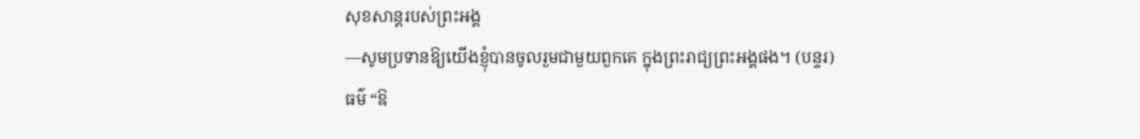សុខសាន្តរបស់ព្រះអង្គ
—សូមប្រទានឱ្យយើងខ្ញុំបានចូលរួមជាមួយពួកគេ ក្នុងព្រះរាជ្យព្រះអង្គផង។ (បន្ទរ)
ធម៌ “ឱ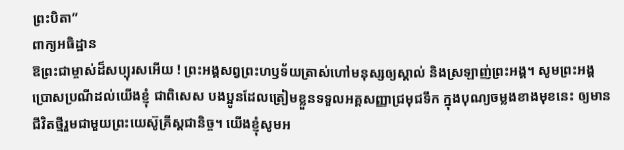ព្រះបិតា”
ពាក្យអធិដ្ឋាន
ឱព្រះជាម្ចាស់ដ៏សប្បុរសអើយ ! ព្រះអង្គសព្វព្រះហឫទ័យត្រាស់ហៅមនុស្សឲ្យស្គាល់ និងស្រឡាញ់ព្រះអង្គ។ សូមព្រះអង្គប្រោសប្រណីដល់យើងខ្ញុំ ជាពិសេស បងប្អូនដែលត្រៀមខ្លួនទទួលអគ្គសញ្ញាជ្រមុជទឹក ក្នុងបុណ្យចម្លងខាងមុខនេះ ឲ្យមានជីវិតថ្មីរួមជាមួយព្រះយេស៊ូគ្រីស្តជានិច្ច។ យើងខ្ញុំសូមអ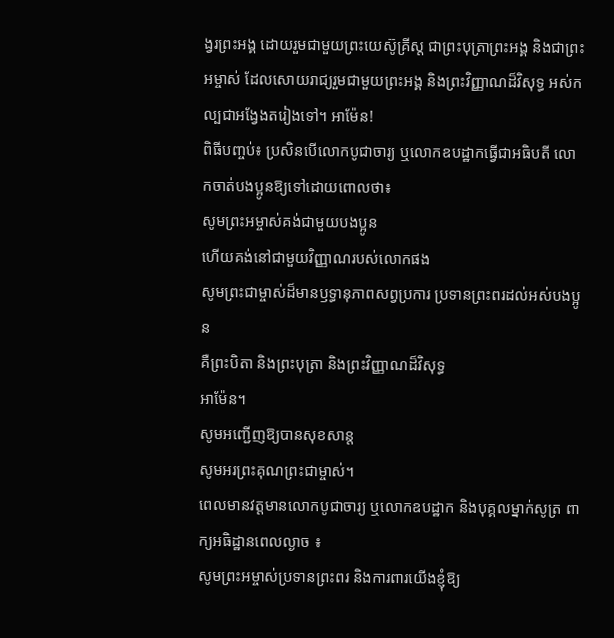ង្វរព្រះអង្គ ដោយរួមជាមួយព្រះយេស៊ូគ្រីស្ត ជាព្រះបុត្រាព្រះអង្គ និងជាព្រះអម្ចាស់ ដែលសោយរាជ្យរួមជាមួយព្រះអង្គ និងព្រះវិញ្ញាណដ៏វិសុទ្ធ អស់កល្បជាអង្វែងតរៀងទៅ។ អាម៉ែន!
ពិធីបញ្ចប់៖ ប្រសិនបើលោកបូជាចារ្យ ឬលោកឧបដ្ឋាកធ្វើជាអធិបតី លោកចាត់បងប្អូនឱ្យទៅដោយពោលថា៖
សូមព្រះអម្ចាស់គង់ជាមួយបងប្អូន
ហើយគង់នៅជាមួយវិញ្ញាណរបស់លោកផង
សូមព្រះជាម្ចាស់ដ៏មានឫទ្ធានុភាពសព្វប្រការ ប្រទានព្រះពរដល់អស់បងប្អូន
គឺព្រះបិតា និងព្រះបុត្រា និងព្រះវិញ្ញាណដ៏វិសុទ្ធ
អាម៉ែន។
សូមអញ្ជើញឱ្យបានសុខសាន្ត
សូមអរព្រះគុណព្រះជាម្ចាស់។
ពេលមានវត្តមានលោកបូជាចារ្យ ឬលោកឧបដ្ឋាក និងបុគ្គលម្នាក់សូត្រ ពាក្យអធិដ្ឋានពេលល្ងាច ៖
សូមព្រះអម្ចាស់ប្រទានព្រះពរ និងការពារយើងខ្ញុំឱ្យ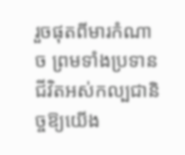រួចផុតពីមារកំណាច ព្រមទាំងប្រទានជីវិតអស់កល្បជានិច្ចឱ្យយើង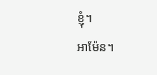ខ្ញុំ។
អាម៉ែន។